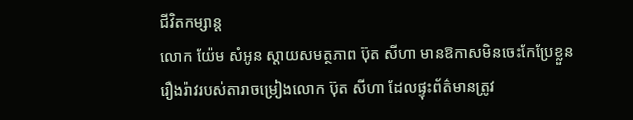ជីវិតកម្សាន្ដ
លោក យ៉ែម សំអូន ស្តាយសមត្ថភាព ប៊ុត សីហា មានឱកាសមិនចេះកែប្រែខ្លួន
រឿងរ៉ាវរបស់តារាចម្រៀងលោក ប៊ុត សីហា ដែលផ្ទុះព័ត៌មានត្រូវ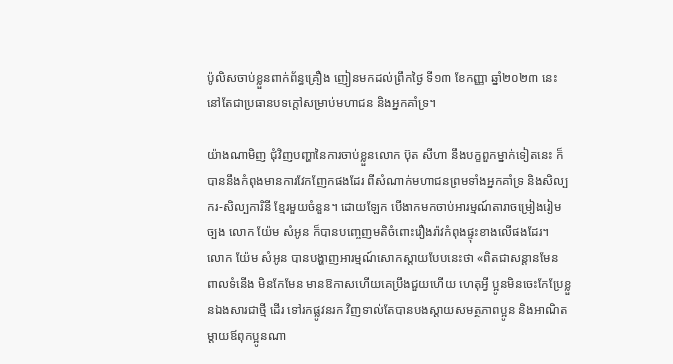ប៉ូលិសចាប់ខ្លួនពាក់ព័ន្ធគ្រឿង ញៀនមកដល់ព្រឹកថ្ងៃ ទី១៣ ខែកញ្ញា ឆ្នាំ២០២៣ នេះ នៅតែជាប្រធានបទក្តៅសម្រាប់មហាជន និងអ្នកគាំទ្រ។

យ៉ាងណាមិញ ជុំវិញបញ្ហានៃការចាប់ខ្លួនលោក ប៊ុត សីហា នឹងបក្ខពួកម្នាក់ទៀតនេះ ក៏បាននឹងកំពុងមានការវែកញែកផងដែរ ពីសំណាក់មហាជនព្រមទាំងអ្នកគាំទ្រ និងសិល្បករ-សិល្បការិនី ខ្មែរមួយចំនួន។ ដោយឡែក បើងាកមកចាប់អារម្មណ៍តារាចម្រៀងរៀមច្បង លោក យ៉ែម សំអូន ក៏បានបញ្ចេញមតិចំពោះរឿងរ៉ាវកំពុងផ្ទុះខាងលើផងដែរ។
លោក យ៉ែម សំអូន បានបង្ហាញអារម្មណ៍សោកស្តាយបែបនេះថា «ពិតជាសន្ដានមែន ពាលទំនើង មិនកែមែន មានឱកាសហើយគេប្រឹងជួយហើយ ហេតុអ្វី ប្អូនមិនចេះកែប្រែខ្លួនឯងសារជាថ្មី ដើរ ទៅរកផ្លូវនរក វិញទាល់តែបានបងស្ដាយសមត្ថភាពប្អូន និងអាណិតម្ដាយឪពុកប្អូនណា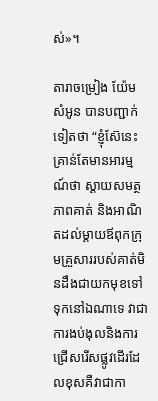ស់»។

តារាចម្រៀង យ៉ែម សំអូន បានបញ្ជាក់ទៀតថា “ខ្ញុំស៊ែនេះគ្រាន់តែមានអារម្មណ៍ថា ស្ដាយសមត្ថភាពគាត់ និងអាណិតដល់ម្ដាយឪពុកក្រុមគ្រួសាររបស់គាត់មិនដឹងជាយកមុខទៅទុកនៅឯណាទេ វាជាការងប់ងុលនិងការជ្រើសរើសផ្លូវដើរដែលខុសគឺវាជាកា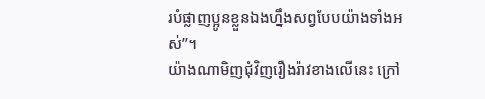របំផ្លាញប្អូនខ្លួនឯងហ្នឹងសព្វបែបយ៉ាងទាំងអស់”។
យ៉ាងណាមិញជុំវិញរឿងរ៉ាវខាងលើនេះ ក្រៅ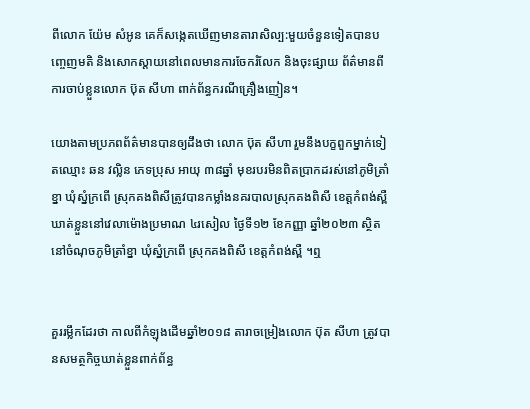ពីលោក យ៉ែម សំអូន គេក៏សង្កេតឃើញមានតារាសិល្ប:មួយចំនួនទៀតបានបញ្ចេញមតិ និងសោកស្ដាយនៅពេលមានការចែករំលែក និងចុះផ្សាយ ព័ត៌មានពីការចាប់ខ្លួនលោក ប៊ុត សីហា ពាក់ព័ន្ធករណីគ្រឿងញៀន។

យោងតាមប្រភពព័ត៌មានបានឲ្យដឹងថា លោក ប៊ុត សីហា រួមនឹងបក្ខពួកម្នាក់ទៀតឈ្មោះ ឆន វល្លិន ភេទប្រុស អាយុ ៣៨ឆ្នាំ មុខរបរមិនពិតប្រាកដរស់នៅភូមិត្រាំខ្នា ឃុំស្នំក្រពើ ស្រុកគងពិសីត្រូវបានកម្លាំងនគរបាលស្រុកគងពិសី ខេត្តកំពង់ស្ពឺ ឃាត់ខ្លួននៅវេលាម៉ោងប្រមាណ ៤រសៀល ថ្ងៃទី១២ ខែកញ្ញា ឆ្នាំ២០២៣ ស្ថិតនៅចំណុចភូមិត្រាំខ្នា ឃុំស្នំក្រពើ ស្រុកគងពិសី ខេត្តកំពង់ស្ពឺ ។ឮ


គួររម្លឹកដែរថា កាលពីកំឡុងដើមឆ្នាំ២០១៨ តារាចម្រៀងលោក ប៊ុត សីហា ត្រូវបានសមត្ថកិច្ចឃាត់ខ្លួនពាក់ព័ន្ធ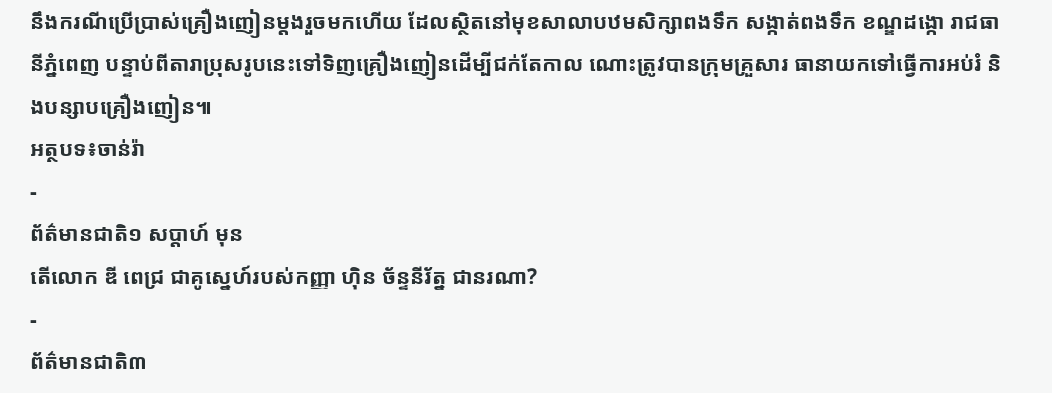នឹងករណីប្រើប្រាស់គ្រឿងញៀនម្ដងរួចមកហើយ ដែលស្ថិតនៅមុខសាលាបឋមសិក្សាពងទឹក សង្កាត់ពងទឹក ខណ្ឌដង្កោ រាជធានីភ្នំពេញ បន្ទាប់ពីតារាប្រុសរូបនេះទៅទិញគ្រឿងញៀនដើម្បីជក់តែកាល ណោះត្រូវបានក្រុមគ្រួសារ ធានាយកទៅធ្វើការអប់រំ និងបន្សាបគ្រឿងញៀន៕
អត្ថបទ៖ចាន់រ៉ា
-
ព័ត៌មានជាតិ១ សប្តាហ៍ មុន
តើលោក ឌី ពេជ្រ ជាគូស្នេហ៍របស់កញ្ញា ហ៊ិន ច័ន្ទនីរ័ត្ន ជានរណា?
-
ព័ត៌មានជាតិ៣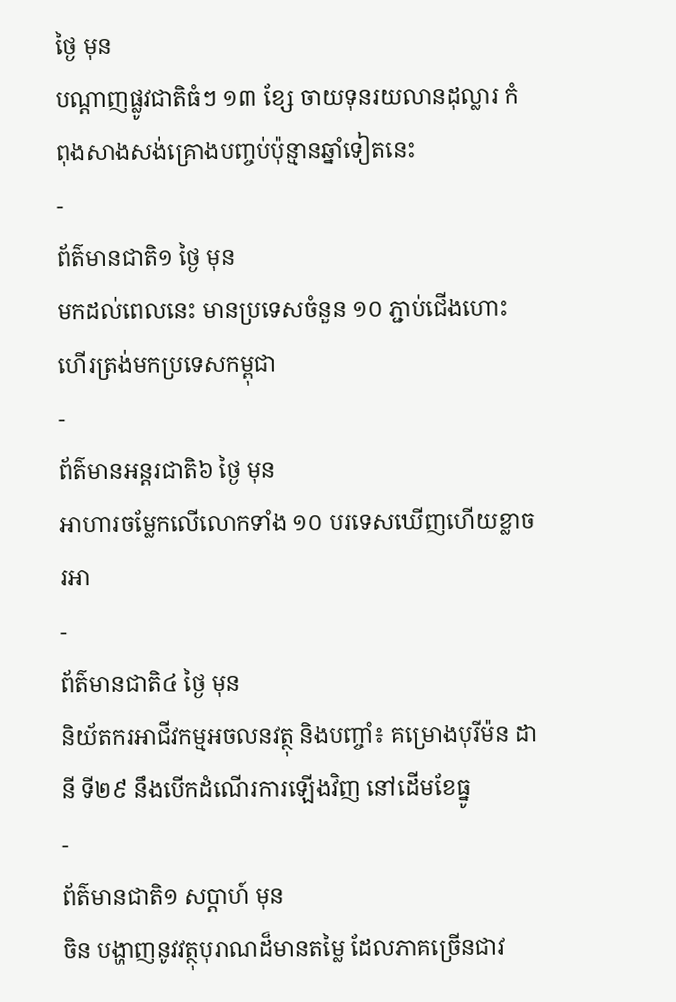ថ្ងៃ មុន
បណ្តាញផ្លូវជាតិធំៗ ១៣ ខ្សែ ចាយទុនរយលានដុល្លារ កំពុងសាងសង់គ្រោងបញ្ចប់ប៉ុន្មានឆ្នាំទៀតនេះ
-
ព័ត៌មានជាតិ១ ថ្ងៃ មុន
មកដល់ពេលនេះ មានប្រទេសចំនួន ១០ ភ្ជាប់ជើងហោះហើរត្រង់មកប្រទេសកម្ពុជា
-
ព័ត៌មានអន្ដរជាតិ៦ ថ្ងៃ មុន
អាហារចម្លែកលើលោកទាំង ១០ បរទេសឃើញហើយខ្លាចរអា
-
ព័ត៌មានជាតិ៤ ថ្ងៃ មុន
និយ័តករអាជីវកម្មអចលនវត្ថុ និងបញ្ចាំ៖ គម្រោងបុរីម៉ន ដានី ទី២៩ នឹងបើកដំណើរការឡើងវិញ នៅដើមខែធ្នូ
-
ព័ត៌មានជាតិ១ សប្តាហ៍ មុន
ចិន បង្ហាញនូវវត្ថុបុរាណដ៏មានតម្លៃ ដែលភាគច្រើនជាវ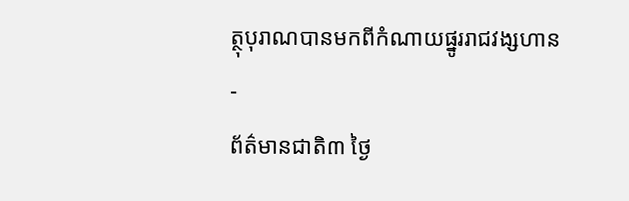ត្ថុបុរាណបានមកពីកំណាយផ្នូររាជវង្សហាន
-
ព័ត៌មានជាតិ៣ ថ្ងៃ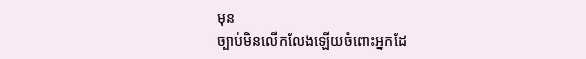មុន
ច្បាប់មិនលើកលែងឡើយចំពោះអ្នកដែ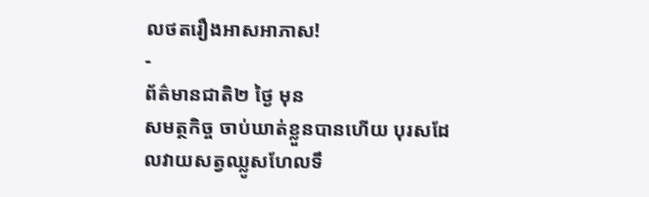លថតរឿងអាសអាភាស!
-
ព័ត៌មានជាតិ២ ថ្ងៃ មុន
សមត្ថកិច្ច ចាប់ឃាត់ខ្លួនបានហើយ បុរសដែលវាយសត្វឈ្លូសហែលទឹ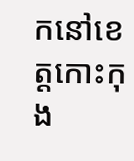កនៅខេត្តកោះកុង